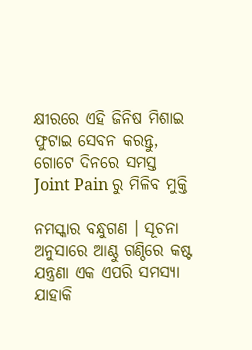କ୍ଷୀରରେ ଏହି ଜିନିଷ ମିଶାଇ ଫୁଟାଇ ସେବନ କରନ୍ତୁ, ଗୋଟେ ଦିନରେ ସମସ୍ତ Joint Pain ରୁ ମିଳିବ ମୁକ୍ତି

ନମସ୍କାର ବନ୍ଧୁଗଣ । ସୂଚନା ଅନୁସାରେ ଆଣ୍ଠୁ ଗଣ୍ଠିରେ କଷ୍ଟ ଯନ୍ତ୍ରଣା ଏକ ଏପରି ସମସ୍ଯା ଯାହାକି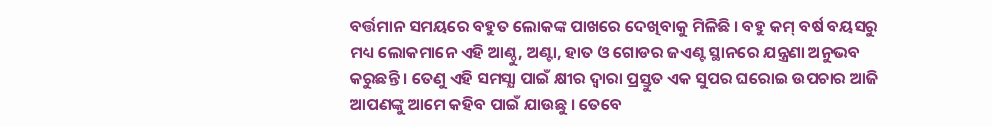ବର୍ତ୍ତମାନ ସମୟରେ ବହୁତ ଲୋକଙ୍କ ପାଖରେ ଦେଖିବାକୁ ମିଳିଛି । ବହୁ କମ୍ ବର୍ଷ ବୟସରୁ ମଧ୍ୟ ଲୋକମାନେ ଏହି ଆଣ୍ଠୁ, ଅଣ୍ଟା, ହାତ ଓ ଗୋଡର ଜଏଣ୍ଟ ସ୍ଥାନରେ ଯନ୍ତ୍ରଣା ଅନୁଭବ କରୁଛନ୍ତି । ତେଣୁ ଏହି ସମସ୍ଯା ପାଇଁ କ୍ଷୀର ଦ୍ଵାରା ପ୍ରସ୍ତୁତ ଏକ ସୁପର ଘରୋଇ ଉପଚାର ଆଜି ଆପଣଙ୍କୁ ଆମେ କହିବ ପାଇଁ ଯାଉଛୁ । ତେବେ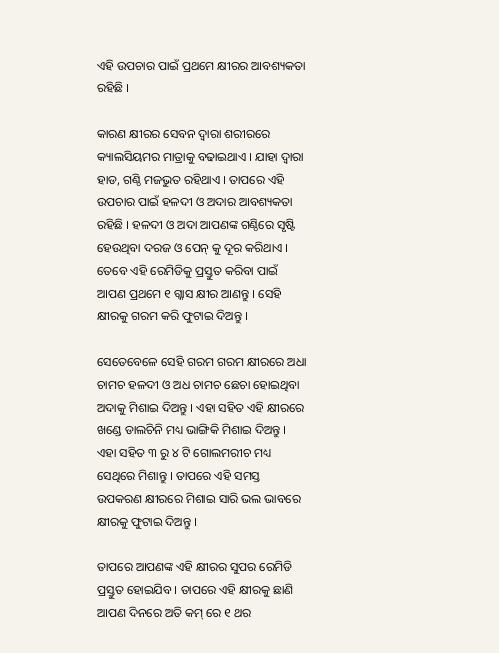ଏହି ଉପଚାର ପାଇଁ ପ୍ରଥମେ କ୍ଷୀରର ଆବଶ୍ୟକତା ରହିଛି ।

କାରଣ କ୍ଷୀରର ସେବନ ଦ୍ଵାରା ଶରୀରରେ କ୍ୟାଲସିୟମର ମାତ୍ରାକୁ ବଢାଇଥାଏ । ଯାହା ଦ୍ଵାରା ହାଡ, ଗଣ୍ଠି ମଜଭୁତ ରହିଥାଏ । ତାପରେ ଏହି ଉପଚାର ପାଇଁ ହଳଦୀ ଓ ଅଦାର ଆବଶ୍ୟକତା ରହିଛି । ହଳଦୀ ଓ ଅଦା ଆପଣଙ୍କ ଗଣ୍ଠିରେ ସୃଷ୍ଟି ହେଉଥିବା ଦରଜ ଓ ପେନ୍ କୁ ଦୂର କରିଥାଏ । ତେବେ ଏହି ରେମିଡିକୁ ପ୍ରସ୍ତୁତ କରିବା ପାଇଁ ଆପଣ ପ୍ରଥମେ ୧ ଗ୍କାସ କ୍ଷୀର ଆଣନ୍ତୁ । ସେହି କ୍ଷୀରକୁ ଗରମ କରି ଫୁଟାଇ ଦିଅନ୍ତୁ ।

ସେତେବେଳେ ସେହି ଗରମ ଗରମ କ୍ଷୀରରେ ଅଧା ଚାମଚ ହଳଦୀ ଓ ଅଧ ଚାମଚ ଛେଚା ହୋଇଥିବା ଅଦାକୁ ମିଶାଇ ଦିଅନ୍ତୁ । ଏହା ସହିତ ଏହି କ୍ଷୀରରେ ଖଣ୍ଡେ ଡାଲଚିନି ମଧ୍ୟ ଭାଙ୍ଗିକି ମିଶାଇ ଦିଅନ୍ତୁ । ଏହା ସହିତ ୩ ରୁ ୪ ଟି ଗୋଲମରୀଚ ମଧ୍ୟ ସେଥିରେ ମିଶାନ୍ତୁ । ତାପରେ ଏହି ସମସ୍ତ ଉପକରଣ କ୍ଷୀରରେ ମିଶାଇ ସାରି ଭଲ ଭାବରେ କ୍ଷୀରକୁ ଫୁଟାଇ ଦିଅନ୍ତୁ ।

ତାପରେ ଆପଣଙ୍କ ଏହି କ୍ଷୀରର ସୁପର ରେମିଡି ପ୍ରସ୍ତୁତ ହୋଇଯିବ । ତାପରେ ଏହି କ୍ଷୀରକୁ ଛାଣି ଆପଣ ଦିନରେ ଅତି କମ୍ ରେ ୧ ଥର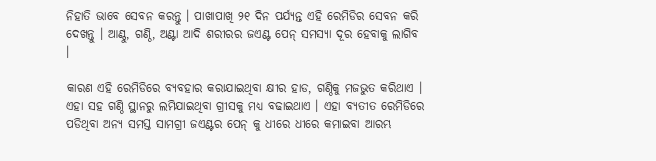ନିହାତି ଭାବେ ସେବନ କରନ୍ତୁ । ପାଖାପାଖି ୨୧ ଦିନ ପର୍ଯ୍ୟନ୍ତ ଏହି ରେମିଡିର ସେବନ କରି ଦେଖନ୍ତୁ । ଆଣ୍ଠୁ, ଗଣ୍ଠି, ଅଣ୍ଟା ଆଦି ଶରୀରର ଜଏଣ୍ଟ ପେନ୍ ସମସ୍ଯା ଦୂର ହେବାକୁ ଲାଗିବ ।

କାରଣ ଏହି ରେମିଡିରେ ବ୍ୟବହାର କରାଯାଇଥିବା କ୍ଷୀର ହାଡ, ଗଣ୍ଠିକୁ ମଜଭୁତ କରିଥାଏ । ଏହା ସହ ଗଣ୍ଠି ସ୍ଥାନରୁ ଲମିଯାଇଥିବା ଗ୍ରୀସକୁ ମଧ୍ୟ ବଢାଇଥାଏ । ଏହା ବ୍ଯତୀତ ରେମିଡିରେ ପଡିଥିବା ଅନ୍ୟ ସମସ୍ତ ସାମଗ୍ରୀ ଜଏଣ୍ଟର ପେନ୍ କୁ ଧୀରେ ଧୀରେ କମାଇବା ଆରମ୍ଭ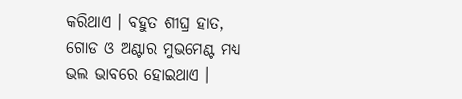କରିଥାଏ । ବହୁତ ଶୀଘ୍ର ହାତ, ଗୋଡ ଓ ଅଣ୍ଟାର ମୁଭମେଣ୍ଟ ମଧ୍ୟ ଭଲ ଭାବରେ ହୋଇଥାଏ ।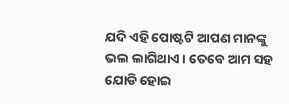ଯଦି ଏହି ପୋଷ୍ଟଟି ଆପଣ ମାନଙ୍କୁ ଭଲ ଲାଗିଥାଏ । ତେବେ ଆମ ସହ ଯୋଡି ହୋଇ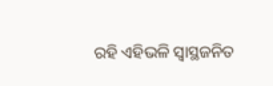ରହି ଏହିଭଳି ସ୍ଵାସ୍ଥଜନିତ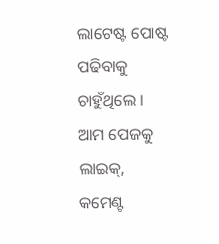ଲାଟେଷ୍ଟ ପୋଷ୍ଟ ପଢିବାକୁ ଚାହୁଁଥିଲେ । ଆମ ପେଜକୁ ଲାଇକ୍, କମେଣ୍ଟ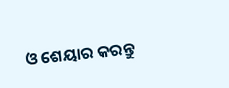ଓ ଶେୟାର କରନ୍ତୁ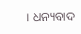। ଧନ୍ୟବାଦ